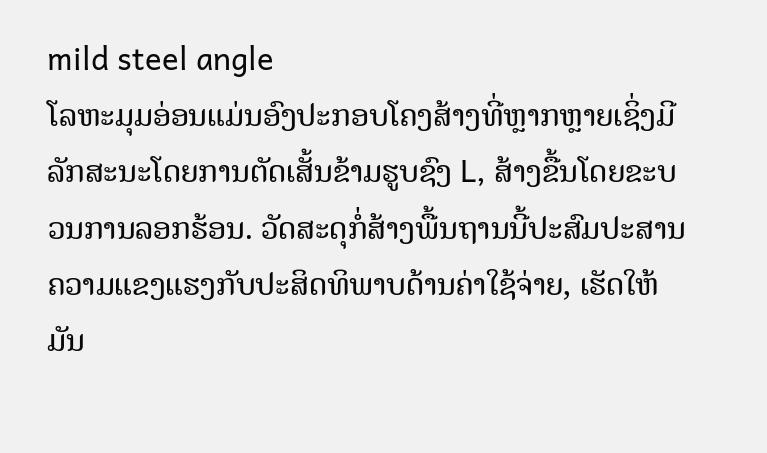mild steel angle
ໂລຫະມຸມອ່ອນແມ່ນອົງປະກອບໂຄງສ້າງທີ່ຫຼາກຫຼາຍເຊິ່ງມີລັກສະນະໂດຍການຕັດເສັ້ນຂ້າມຮູບຊົງ L, ສ້າງຂື້ນໂດຍຂະບວນການລອກຮ້ອນ. ວັດສະດຸກໍ່ສ້າງພື້ນຖານນີ້ປະສົມປະສານຄວາມແຂງແຮງກັບປະສິດທິພາບດ້ານຄ່າໃຊ້ຈ່າຍ, ເຮັດໃຫ້ມັນ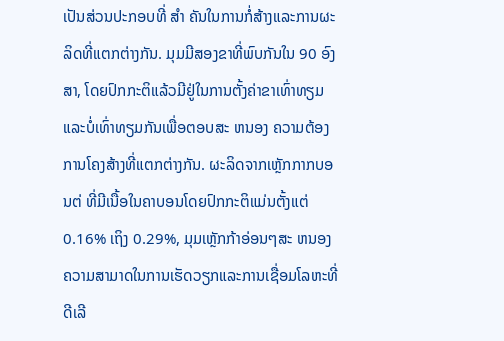ເປັນສ່ວນປະກອບທີ່ ສໍາ ຄັນໃນການກໍ່ສ້າງແລະການຜະລິດທີ່ແຕກຕ່າງກັນ. ມຸມມີສອງຂາທີ່ພົບກັນໃນ 90 ອົງສາ, ໂດຍປົກກະຕິແລ້ວມີຢູ່ໃນການຕັ້ງຄ່າຂາເທົ່າທຽມແລະບໍ່ເທົ່າທຽມກັນເພື່ອຕອບສະ ຫນອງ ຄວາມຕ້ອງການໂຄງສ້າງທີ່ແຕກຕ່າງກັນ. ຜະລິດຈາກເຫຼັກກາກບອນຕ່ ທີ່ມີເນື້ອໃນຄາບອນໂດຍປົກກະຕິແມ່ນຕັ້ງແຕ່ 0.16% ເຖິງ 0.29%, ມຸມເຫຼັກກ້າອ່ອນໆສະ ຫນອງ ຄວາມສາມາດໃນການເຮັດວຽກແລະການເຊື່ອມໂລຫະທີ່ດີເລີ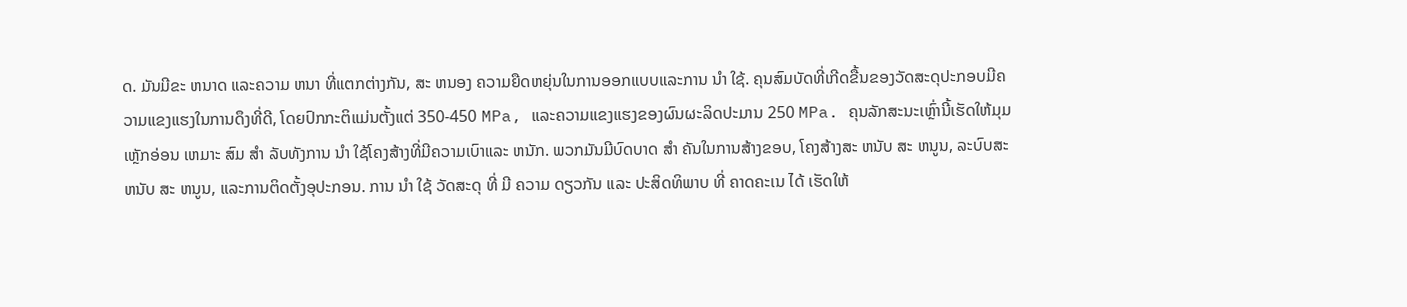ດ. ມັນມີຂະ ຫນາດ ແລະຄວາມ ຫນາ ທີ່ແຕກຕ່າງກັນ, ສະ ຫນອງ ຄວາມຍືດຫຍຸ່ນໃນການອອກແບບແລະການ ນໍາ ໃຊ້. ຄຸນສົມບັດທີ່ເກີດຂື້ນຂອງວັດສະດຸປະກອບມີຄວາມແຂງແຮງໃນການດຶງທີ່ດີ, ໂດຍປົກກະຕິແມ່ນຕັ້ງແຕ່ 350-450 MPa, ແລະຄວາມແຂງແຮງຂອງຜົນຜະລິດປະມານ 250 MPa. ຄຸນລັກສະນະເຫຼົ່ານີ້ເຮັດໃຫ້ມຸມເຫຼັກອ່ອນ ເຫມາະ ສົມ ສໍາ ລັບທັງການ ນໍາ ໃຊ້ໂຄງສ້າງທີ່ມີຄວາມເບົາແລະ ຫນັກ. ພວກມັນມີບົດບາດ ສໍາ ຄັນໃນການສ້າງຂອບ, ໂຄງສ້າງສະ ຫນັບ ສະ ຫນູນ, ລະບົບສະ ຫນັບ ສະ ຫນູນ, ແລະການຕິດຕັ້ງອຸປະກອນ. ການ ນໍາ ໃຊ້ ວັດສະດຸ ທີ່ ມີ ຄວາມ ດຽວກັນ ແລະ ປະສິດທິພາບ ທີ່ ຄາດຄະເນ ໄດ້ ເຮັດໃຫ້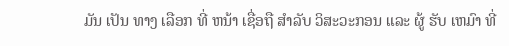ມັນ ເປັນ ທາງ ເລືອກ ທີ່ ຫນ້າ ເຊື່ອຖື ສໍາລັບ ວິສະວະກອນ ແລະ ຜູ້ ຮັບ ເຫມົາ ທີ່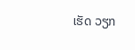ເຮັດ ວຽກ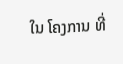ໃນ ໂຄງການ ທີ່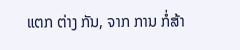ແຕກ ຕ່າງ ກັນ, ຈາກ ການ ກໍ່ສ້າ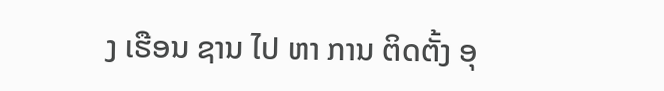ງ ເຮືອນ ຊານ ໄປ ຫາ ການ ຕິດຕັ້ງ ອຸ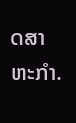ດສາຫະກໍາ.